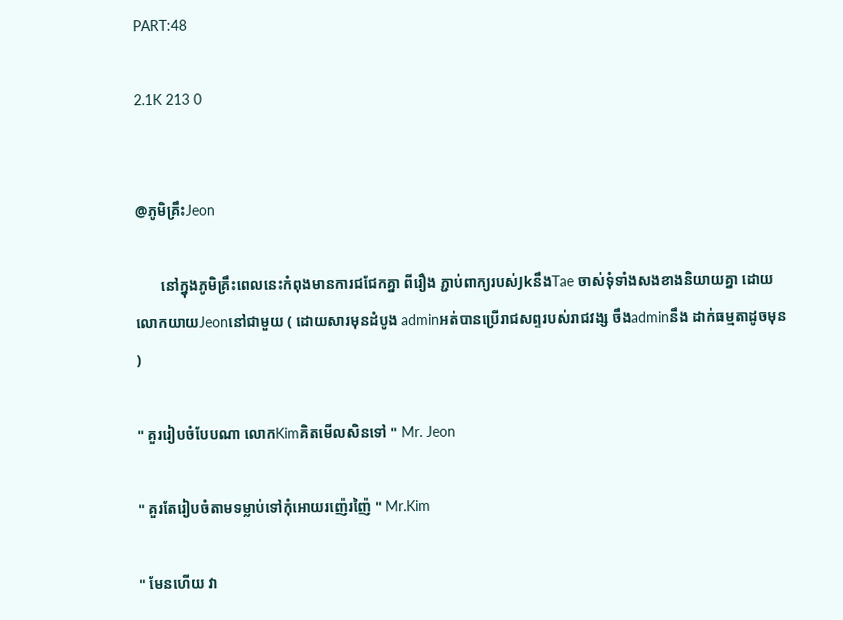PART:48

2.1K 213 0


@ភូមិគ្រឹះJeon

       នៅក្នុងភូមិគ្រឹះពេលនេះកំពុងមានការជជែកគ្នា ពីរឿង ភ្ជាប់ពាក្យរបស់JkនឹងTae ចាស់ទុំទាំងសងខាងនិយាយគ្នា ដោយលោកយាយJeonនៅជាមួយ ( ដោយសារមុនដំបូង adminអត់បានប្រើរាជសព្ទរបស់រាជវង្ស ចឹងadminនឹង ដាក់ធម្មតាដូចមុន )

" គួររៀបចំបែបណា លោកKimគិតមើលសិនទៅ " Mr. Jeon

" គួរតែរៀបចំតាមទម្លាប់ទៅកុំអោយរញ៉េរញ៉ៃ " Mr.Kim

" មែនហើយ វា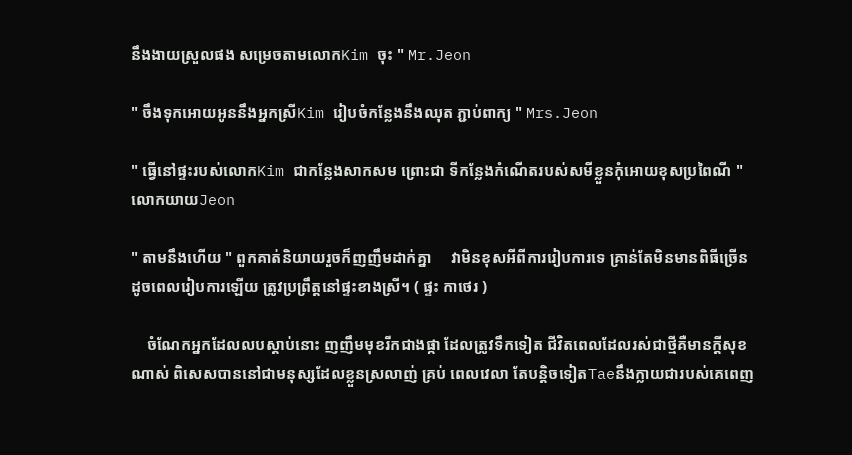នឹងងាយស្រួលផង សម្រេចតាមលោកKim ចុះ " Mr.Jeon

" ចឹងទុកអោយអូននឹងអ្នកស្រីKim រៀបចំកន្លែងនឹងឈុត ភ្ជាប់ពាក្យ " Mrs.Jeon

" ធ្វើនៅផ្ទះរបស់លោកKim ជាកន្លែងសាកសម ព្រោះជា ទីកន្លែងកំណើតរបស់សមីខ្លួនកុំអោយខុសប្រពៃណី " លោកយាយJeon

" តាមនឹងហើយ " ពួកគាត់និយាយរួចក៏ញញឹមដាក់គ្នា     វាមិនខុសអីពីការរៀបការទេ គ្រាន់តែមិនមានពិធីច្រើន ដូចពេលរៀបការឡើយ ត្រូវប្រព្រឹត្តនៅផ្ទះខាងស្រី។ ( ផ្ទះ កាថេរ )

    ចំណែកអ្នកដែលលបស្ដាប់នោះ ញញឹមមុខរីកជាងផ្កា ដែលត្រូវទឹកទៀត ជីវិតពេលដែលរស់ជាថ្មីគឺមានក្ដីសុខ ណាស់ ពិសេសបាននៅជាមនុស្សដែលខ្លួនស្រលាញ់ គ្រប់ ពេលវេលា តែបន្តិចទៀតTaeនឹងក្លាយជារបស់គេពេញ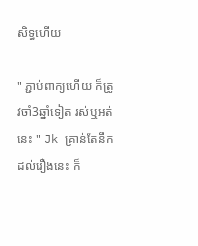សិទ្ធហើយ

" ភ្ជាប់ពាក្យហើយ ក៏ត្រូវចាំ3ឆ្នាំទៀត រស់ឬអត់នេះ " Jk គ្រាន់តែនឹកដល់រឿងនេះ ក៏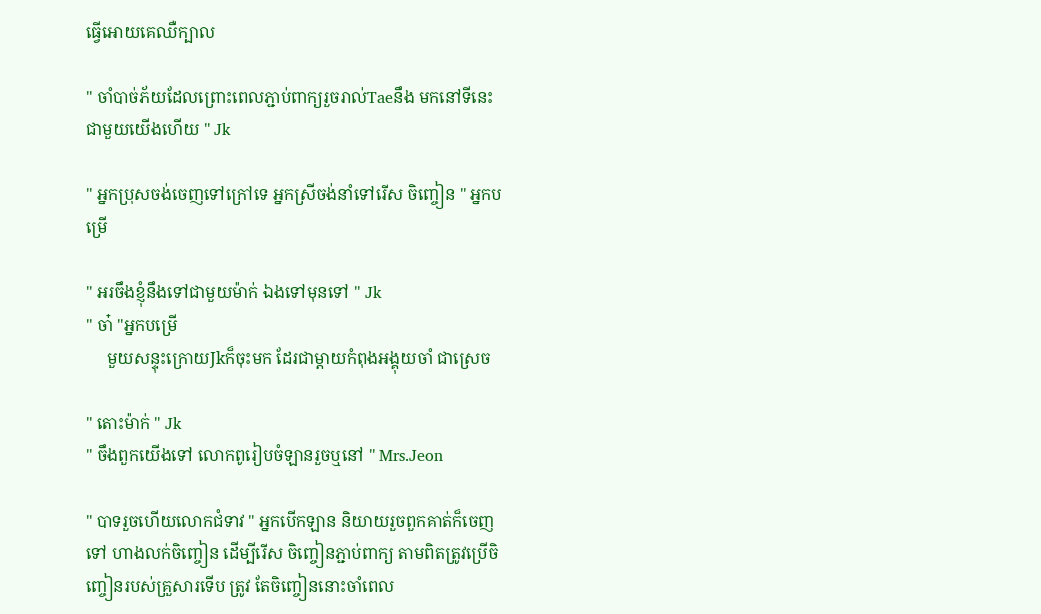ធ្វើអោយគេឈឺក្បាល

" ចាំបាច់ភ័យដែលព្រោះពេលភ្ជាប់ពាក្យរួចរាល់Taeនឹង មកនៅទីនេះជាមួយយើងហើយ " Jk

" អ្នកប្រុសចង់ចេញទៅក្រៅទេ អ្នកស្រីចង់នាំទៅរើស ចិញ្ចៀន " អ្នកបម្រើ

" អរចឹងខ្ញុំនឹងទៅជាមួយម៉ាក់ ឯងទៅមុនទៅ " Jk
" ចា៎ "អ្នកបម្រើ
     មួយសន្ទុះក្រោយJkក៏ចុះមក ដែរជាម្ដាយកំពុងអង្គុយចាំ ជាស្រេច

" តោះម៉ាក់ " Jk
" ចឹងពួកយើងទៅ លោកពូរៀបចំឡានរួចឬនៅ " Mrs.Jeon

" បាទរួចហើយលោកជំទាវ " អ្នកបើកឡាន និយាយរួចពួកគាត់ក៏ចេញទៅ ហាងលក់ចិញ្ចៀន ដើម្បីរើស ចិញ្ចៀនភ្ជាប់ពាក្យ តាមពិតត្រូវប្រើចិញ្ចៀនរបស់គ្រួសារទើប ត្រូវ តែចិញ្ចៀននោះចាំពេល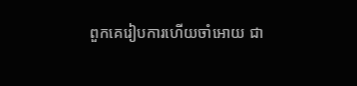ពួកគេរៀបការហើយចាំអោយ ជា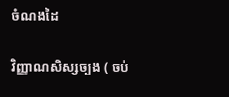ចំណងដៃ

វិញ្ញាណសិស្សច្បង ( ចប់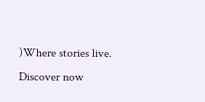)Where stories live. Discover now